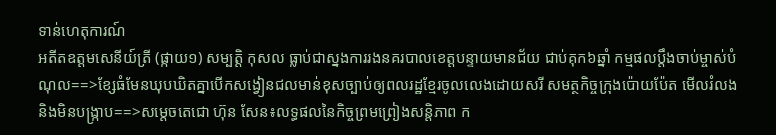ទាន់ហេតុការណ៍
អតីតឧត្តមសេនីយ៍ត្រី (ផ្កាយ១) សម្បត្តិ កុសល ធ្លាប់ជាស្នងការរងនគរបាលខេត្តបន្ទាយមានជ័យ ជាប់គុក៦ឆ្នាំ កម្មផលប្តឹងចាប់ម្ចាស់បំណុល==>ខ្សែធំមែនឃុបឃិតគ្នាបើកសង្វៀនជលមាន់ខុសច្បាប់ឲ្យពលរដ្ឋខ្មែរចូលលេងដោយសរី សមត្ថកិច្ចក្រុងប៉ោយប៉ែត មើលរំលង និងមិនបង្រ្កាប==>សម្តេចតេជោ ហ៊ុន សែន៖លទ្ធផលនៃកិច្ចព្រមព្រៀងសន្តិភាព ក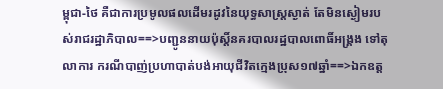ម្ពុជា-ថៃ គឺជាការប្រមូលផលដើមរដូវនៃយុទ្ធសាស្ត្រស្ងាត់ តែមិនស្ងៀមរបស់រាជរដ្ឋាភិបាល==>បញ្ជូននាយប៉ុស្តិ៍នគរបាលរដ្ឋបាលពោធិ៍អង្គ្រង ទៅតុលាការ ករណីបាញ់ប្រហាបាត់បង់អាយុជីវិតក្មេងប្រុស១៧ឆ្នាំ==>ឯកឧត្ត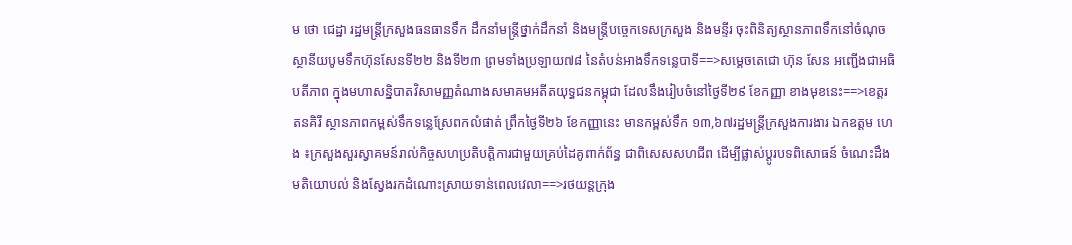ម ថោ ជេដ្ឋា រដ្ឋមន្ត្រីក្រសួងធនធានទឹក ដឹកនាំមន្ត្រីថ្នាក់ដឹកនាំ និងមន្ត្រីបច្ចេកទេសក្រសួង និងមន្ទីរ ចុះពិនិត្យស្ថានភាពទឹកនៅចំណុចស្ថានីយបូមទឹកហ៊ុនសែនទី២២ និងទី២៣ ព្រមទាំងប្រឡាយ៧៨ នៃតំបន់អាងទឹកទន្លេបាទី==>សម្តេចតេជោ ហ៊ុន សែន អញ្ជើងជាអធិបតីភាព ក្នុងមហាសន្និបាតវិសាមញ្ញតំណាងសមាគមអតីតយុទ្ធជនកម្ពុជា ដែលនឹងរៀបចំនៅថ្ងៃទី២៩ ខែកញ្ញា ខាងមុខនេះ==>ខេត្តរតនគិរី ស្ថានភាពកម្ពស់ទឹកទន្លេស្រែពកលំផាត់ ព្រឹកថ្ងៃទី២៦ ខែកញ្ញានេះ មានកម្ពស់ទឹក ១៣,៦៧រដ្ឋមន្ត្រីក្រសួងការងារ ឯកឧត្តម ហេង ៖ក្រសួងសួរស្វាគមន៍រាល់កិច្ចសហប្រតិបត្តិការជាមួយគ្រប់ដៃគូពាក់ព័ន្ធ ជាពិសេសសហជីព ដើម្បីផ្លាស់ប្តូរបទពិសោធន៍ ចំណេះដឹង មតិយោបល់ និងស្វែងរកដំណោះស្រាយទាន់ពេលវេលា==>រថយន្តក្រុង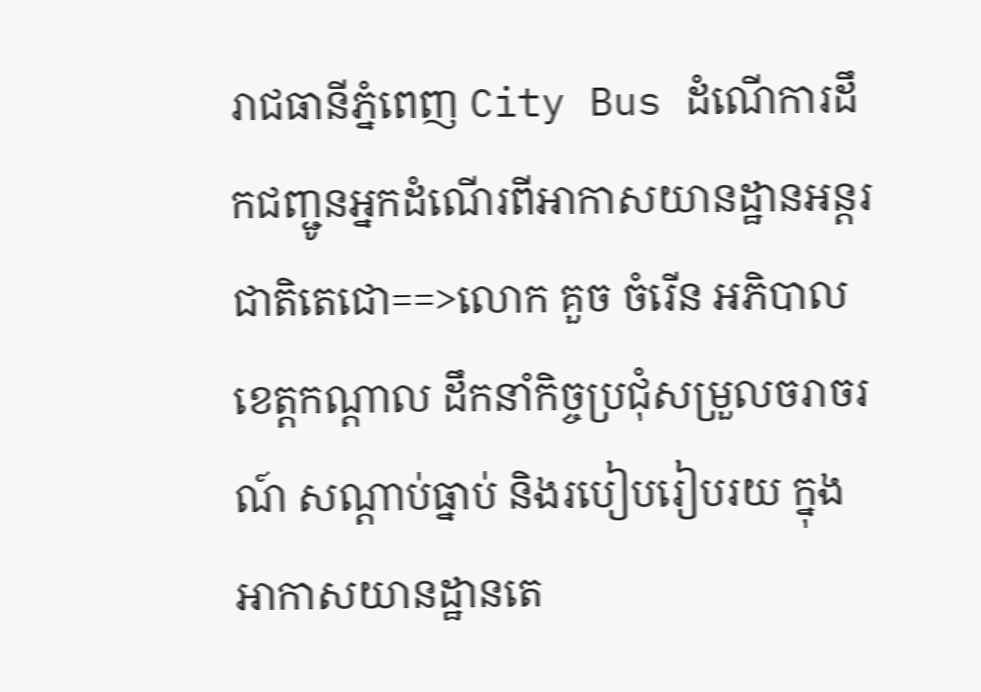រាជធានីភ្នំពេញ City Bus ដំណើការដឹកជញ្ជូនអ្នកដំណើរពីអាកាសយានដ្ឋានអន្តរជាតិតេជោ==>លោក គួច ចំរើន អភិបាល ខេត្តកណ្តាល ដឹកនាំកិច្ចប្រជុំសម្រួលចរាចរណ៍ សណ្ដាប់ធ្នាប់ និងរបៀបរៀបរយ ក្នុងអាកាសយានដ្ឋានតេ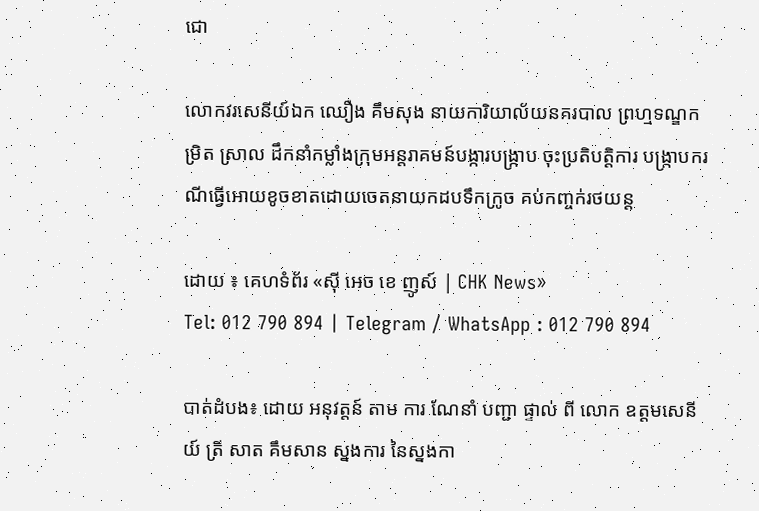ជោ

លោកវរសេនីយ៍ឯក ឈឿង គឹមសុង នាយការិយាល័យនគរបាល ព្រហ្មទណ្ឌកម្រិត ស្រាល ដឹកនាំកម្លាំងក្រុមអន្តរាគមន៍បង្ការបង្ក្រាប ចុះប្រតិបត្តិការ បង្ក្រាបករណីធ្វើអោយខូចខាតដោយចេតនាយកដបទឹកក្រូច គប់កញ្ចក់រថយន្ត

ដោយ ៖ គេហទំព័រ «ស៊ី អេច ខេ ញូស៍ | CHK News»
Tel: 012 790 894 | Telegram / WhatsApp : 012 790 894

បាត់ដំបង៖ ដោយ អនុវត្តន៍ តាម ការ ណែនាំ បញ្ជា ផ្ទាល់ ពី លោក ឧត្ដមសេនីយ៍ ត្រី សាត គឹមសាន ស្នងការ នៃស្នងកា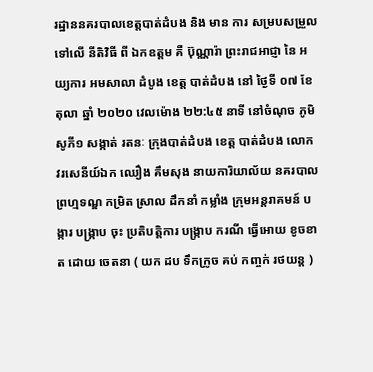រដ្ឋាននគរបាលខេត្តបាត់ដំបង និង មាន ការ សម្របសម្រួល ទៅលេី នីតិវិធី ពី ឯកឧត្ដម គឺ ប៊ុណ្ណារ៉ា ព្រះរាជអាជ្ញា នៃ អយ្យការ អមសាលា ដំបូង ខេត្ត បាត់ដំបង នៅ ថ្ងៃទី ០៧ ខែ តុលា ឆ្នាំ ២០២០ វេលម៉ោង ២២:៤៥ នាទី នៅចំណុច ភូមិ សូភី១ សង្កាត់ រតនៈ ក្រុងបាត់ដំបង ខេត្ត បាត់ដំបង លោក វរសេនីយ៍ឯក ឈឿង គឹមសុង នាយការិយាល័យ នគរបាល ព្រហ្មទណ្ឌ កម្រិត ស្រាល ដឹកនាំ កម្លាំង ក្រុមអន្តរាគមន៍ បង្ការ បង្ក្រាប ចុះ ប្រតិបត្តិការ បង្ក្រាប ករណី ធ្វេីអោយ ខូចខាត ដោយ ចេតនា ( យក ដប ទឹកក្រូច គប់ កញ្ចក់ រថយន្ត )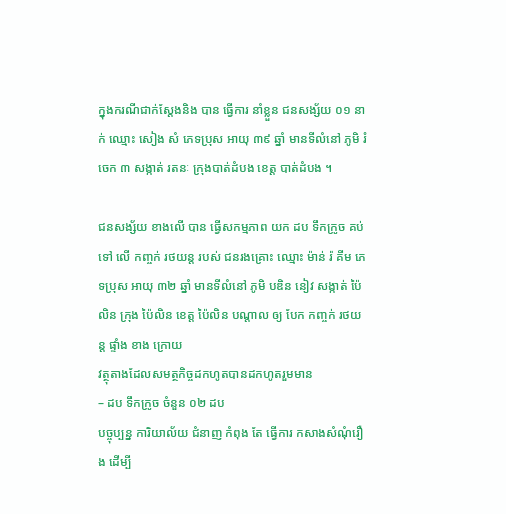ក្នុងករណីជាក់ស្ដែងនិង បាន ធ្វេីការ នាំខ្លួន ជនសង្ស័យ ០១ នាក់ ឈ្មោះ សៀង សំ ភេទប្រុស អាយុ ៣៩ ឆ្នាំ មានទីលំនៅ ភូមិ រំចេក ៣ សង្កាត់ រតនៈ ក្រុងបាត់ដំបង ខេត្ត បាត់ដំបង ។

ជនសង្ស័យ ខាងលេី បាន ធ្វេីសកម្មភាព យក ដប ទឹកក្រូច គប់ ទៅ លេី កញ្ចក់ រថយន្ត របស់ ជនរងគ្រោះ ឈ្មោះ ម៉ាន់ រ៉ គីម ភេទប្រុស អាយុ ៣២ ឆ្នាំ មានទីលំនៅ ភូមិ បឌិន នៀវ សង្កាត់ ប៉ៃលិន ក្រុង ប៉ៃលិន ខេត្ត ប៉ៃលិន បណ្តាល ឲ្យ បែក កញ្ចក់ រថយន្ត ផ្ទាំង ខាង ក្រោយ
វត្ថុតាងដែលសមត្ថកិច្ចដកហូតបានដកហូតរួមមាន
– ដប ទឹកក្រូច ចំនួន ០២ ដប
បច្ចុប្បន្ន ការិយាល័យ ជំនាញ កំពុង តែ ធ្វេីការ កសាងសំណុំរឿង ដេីម្បី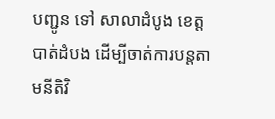បញ្ជូន ទៅ សាលាដំបូង ខេត្ត បាត់ដំបង ដើម្បីចាត់ការបន្តតាមនីតិវិ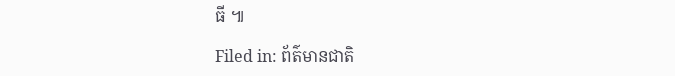ធី ៕

Filed in: ព័ត៌មានជាតិ